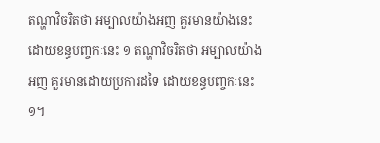តណ្ហាវិចរិតថា អម្បាលយ៉ាងអញ គួរមានយ៉ាងនេះ ដោយខន្ធបញ្ចកៈនេះ ១ តណ្ហាវិចរិតថា អម្បាលយ៉ាងអញ គួរមានដោយប្រការដទៃ ដោយខន្ធបញ្ចកៈនេះ ១។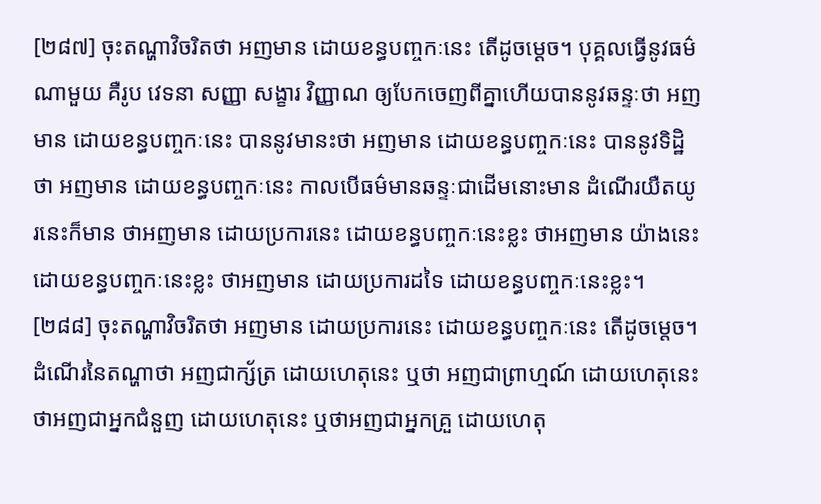[២៨៧] ចុះតណ្ហាវិចរិតថា អញមាន ដោយខន្ធបញ្ចកៈនេះ តើដូចម្ដេច។ បុគ្គលធ្វើនូវធម៌ណាមួយ គឺរូប វេទនា សញ្ញា សង្ខារ វិញ្ញាណ ឲ្យបែកចេញពីគ្នាហើយបាននូវឆន្ទៈថា អញមាន ដោយខន្ធបញ្ចកៈនេះ បាននូវមានះថា អញមាន ដោយខន្ធបញ្ចកៈនេះ បាននូវទិដ្ឋិថា អញមាន ដោយខន្ធបញ្ចកៈនេះ កាលបើធម៌មានឆន្ទៈជាដើមនោះមាន ដំណើរយឺតយូរនេះក៏មាន ថាអញមាន ដោយប្រការនេះ ដោយខន្ធបញ្ចកៈនេះខ្លះ ថាអញមាន យ៉ាងនេះ ដោយខន្ធបញ្ចកៈនេះខ្លះ ថាអញមាន ដោយប្រការដទៃ ដោយខន្ធបញ្ចកៈនេះខ្លះ។
[២៨៨] ចុះតណ្ហាវិចរិតថា អញមាន ដោយប្រការនេះ ដោយខន្ធបញ្ចកៈនេះ តើដូចម្ដេច។ ដំណើរនៃតណ្ហាថា អញជាក្ស័ត្រ ដោយហេតុនេះ ឬថា អញជាព្រាហ្មណ៍ ដោយហេតុនេះ ថាអញជាអ្នកជំនួញ ដោយហេតុនេះ ឬថាអញជាអ្នកគ្រួ ដោយហេតុ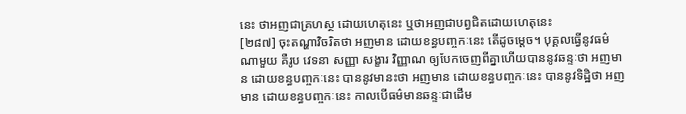នេះ ថាអញជាគ្រហស្ថ ដោយហេតុនេះ ឬថាអញជាបព្វជិតដោយហេតុនេះ
[២៨៧] ចុះតណ្ហាវិចរិតថា អញមាន ដោយខន្ធបញ្ចកៈនេះ តើដូចម្ដេច។ បុគ្គលធ្វើនូវធម៌ណាមួយ គឺរូប វេទនា សញ្ញា សង្ខារ វិញ្ញាណ ឲ្យបែកចេញពីគ្នាហើយបាននូវឆន្ទៈថា អញមាន ដោយខន្ធបញ្ចកៈនេះ បាននូវមានះថា អញមាន ដោយខន្ធបញ្ចកៈនេះ បាននូវទិដ្ឋិថា អញមាន ដោយខន្ធបញ្ចកៈនេះ កាលបើធម៌មានឆន្ទៈជាដើម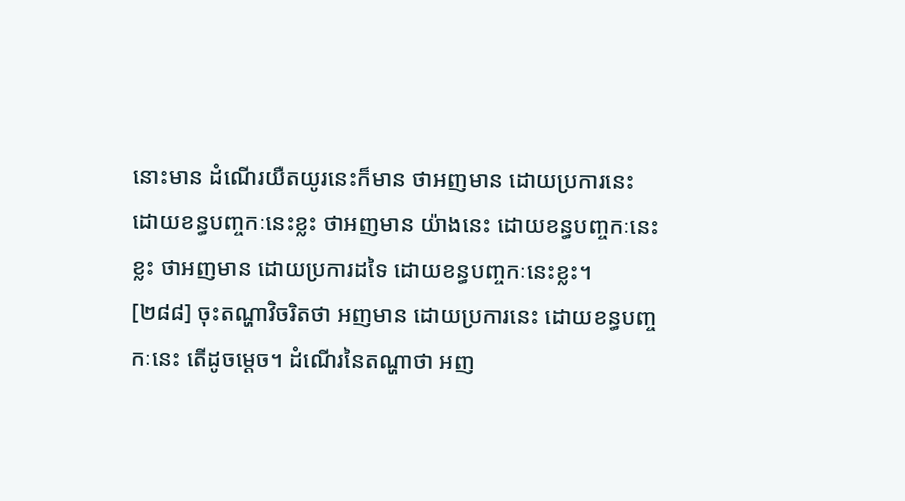នោះមាន ដំណើរយឺតយូរនេះក៏មាន ថាអញមាន ដោយប្រការនេះ ដោយខន្ធបញ្ចកៈនេះខ្លះ ថាអញមាន យ៉ាងនេះ ដោយខន្ធបញ្ចកៈនេះខ្លះ ថាអញមាន ដោយប្រការដទៃ ដោយខន្ធបញ្ចកៈនេះខ្លះ។
[២៨៨] ចុះតណ្ហាវិចរិតថា អញមាន ដោយប្រការនេះ ដោយខន្ធបញ្ចកៈនេះ តើដូចម្ដេច។ ដំណើរនៃតណ្ហាថា អញ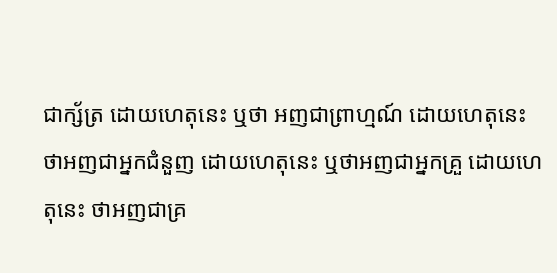ជាក្ស័ត្រ ដោយហេតុនេះ ឬថា អញជាព្រាហ្មណ៍ ដោយហេតុនេះ ថាអញជាអ្នកជំនួញ ដោយហេតុនេះ ឬថាអញជាអ្នកគ្រួ ដោយហេតុនេះ ថាអញជាគ្រ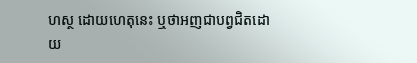ហស្ថ ដោយហេតុនេះ ឬថាអញជាបព្វជិតដោយ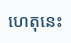ហេតុនេះ